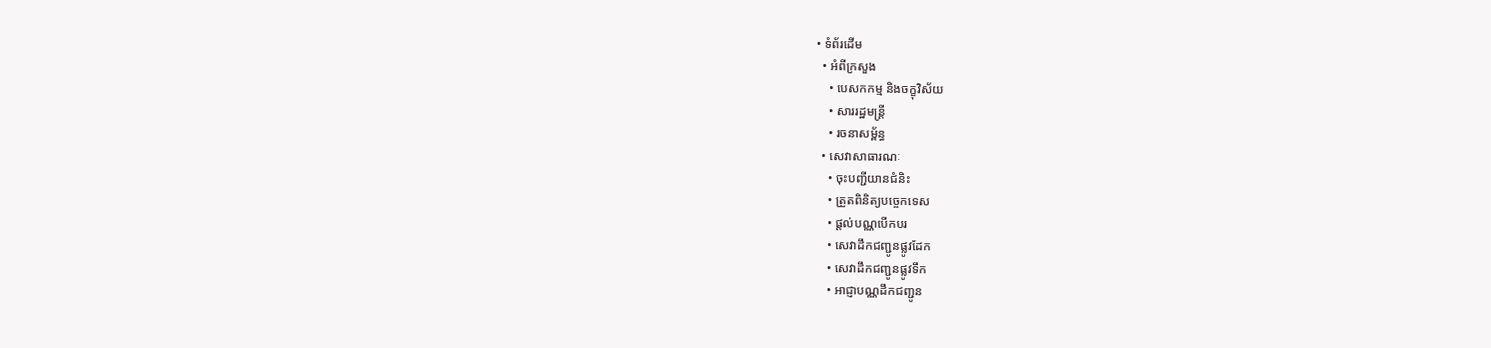• ទំព័រដើម
  • អំពីក្រសួង
    • បេសកកម្ម និងចក្ខុវិស័យ
    • សាររដ្ឋមន្ត្រី
    • រចនាសម្ព័ន្ធ
  • សេវាសាធារណៈ
    • ចុះបញ្ជីយានជំនិះ
    • ត្រួតពិនិត្យបច្ចេកទេស
    • ផ្តល់បណ្ណបើកបរ
    • សេវាដឹកជញ្ជូនផ្លូវដែក
    • សេវាដឹកជញ្ជូនផ្លូវទឹក
    • អាជ្ញាបណ្ណដឹកជញ្ជូន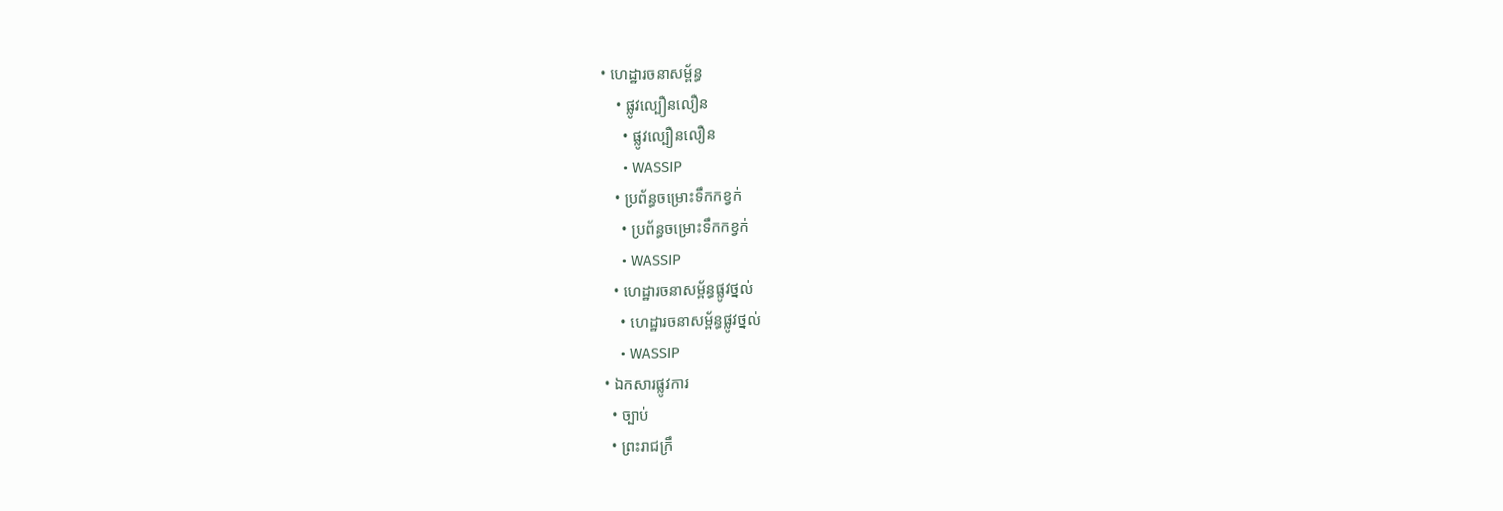• ហេដ្ឋារចនាសម្ព័ន្ធ
    • ផ្លូវល្បឿនលឿន
      • ផ្លូវល្បឿនលឿន
      • WASSIP
    • ប្រព័ន្ធចម្រោះទឹកកខ្វក់
      • ប្រព័ន្ធចម្រោះទឹកកខ្វក់
      • WASSIP
    • ហេដ្ឋារចនាសម្ព័ន្ធផ្លូវថ្នល់
      • ហេដ្ឋារចនាសម្ព័ន្ធផ្លូវថ្នល់
      • WASSIP
  • ឯកសារផ្លូវការ
    • ច្បាប់
    • ព្រះរាជក្រឹ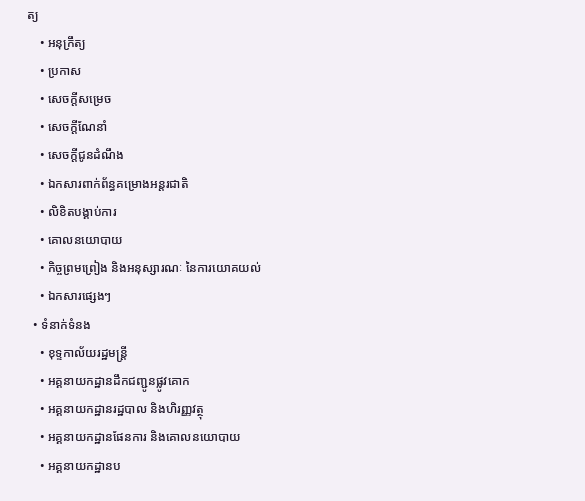ត្យ
    • អនុក្រឹត្យ
    • ប្រកាស
    • សេចក្តីសម្រេច
    • សេចក្តីណែនាំ
    • សេចក្តីជូនដំណឹង
    • ឯកសារពាក់ព័ន្ធគម្រោងអន្តរជាតិ
    • លិខិតបង្គាប់ការ
    • គោលនយោបាយ
    • កិច្ចព្រមព្រៀង និងអនុស្សារណៈ នៃការយោគយល់
    • ឯកសារផ្សេងៗ
  • ទំនាក់ទំនង
    • ខុទ្ទកាល័យរដ្ឋមន្ដ្រី
    • អគ្គនាយកដ្ឋានដឹកជញ្ជូនផ្លូវគោក
    • អគ្គនាយកដ្ឋានរដ្ឋបាល និងហិរញ្ញវត្ថុ
    • អគ្គនាយកដ្ឋានផែនការ និងគោលនយោបាយ
    • អគ្គនាយកដ្ឋានប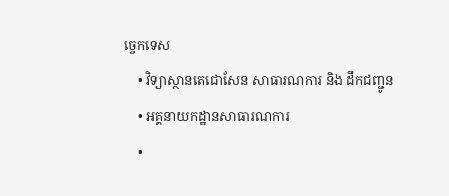ច្ចេកទេស
    • វិទ្យាស្ថានតេជោសែន សាធារណការ និង ដឹកជញ្ជូន
    • អគ្គនាយកដ្ឋានសាធារណការ
    •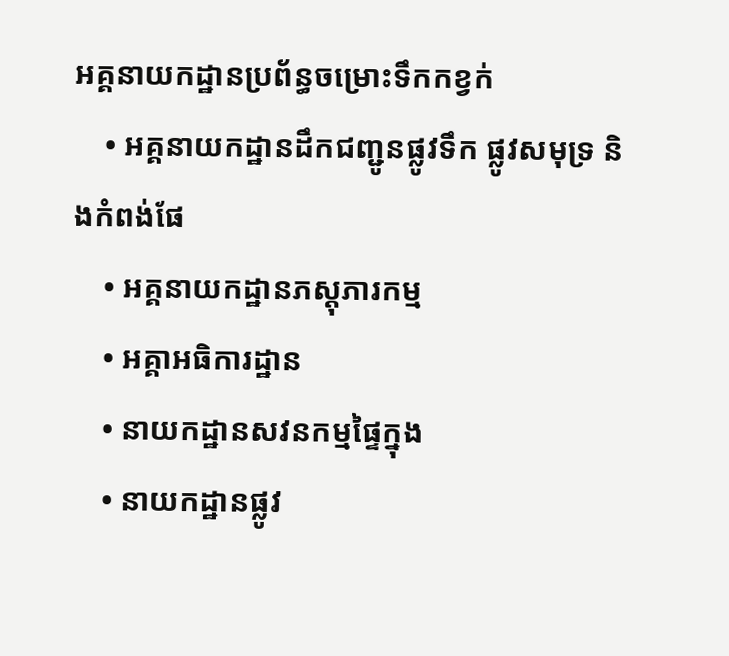អគ្គនាយកដ្ឋានប្រព័ន្ធចម្រោះទឹកកខ្វក់
    • អគ្គនាយកដ្ឋានដឹកជញ្ជូនផ្លូវទឹក ផ្លូវសមុទ្រ និងកំពង់ផែ
    • អគ្គនាយកដ្ឋានភស្តុភារកម្ម
    • អគ្គាអធិការដ្ឋាន
    • នាយកដ្ឋានសវនកម្មផ្ទៃក្នុង
    • នាយកដ្ឋានផ្លូវ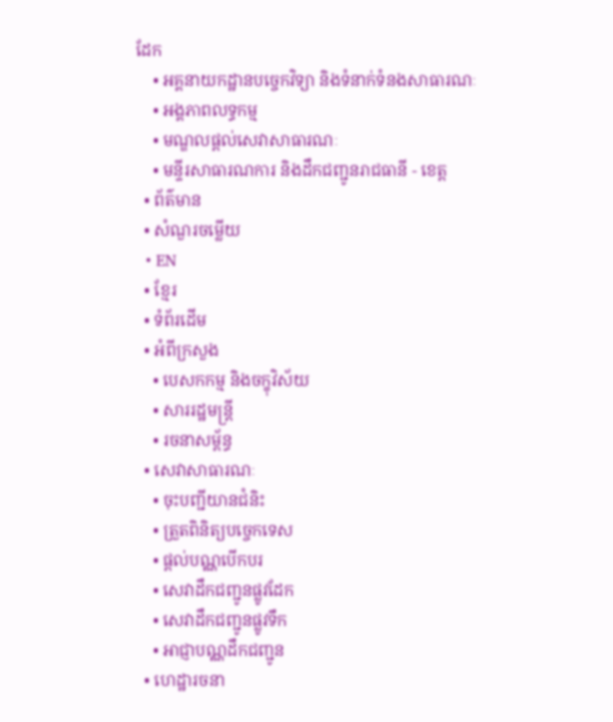ដែក
    • អគ្គនាយកដ្ឋានបច្ចេកវិទ្យា និងទំនាក់ទំនងសាធារណៈ
    • អង្គភាពលទ្ធកម្ម
    • មណ្ឌលផ្ដល់សេវាសាធារណៈ
    • មន្ទីរសាធារណការ និងដឹកជញ្ជូនរាជធានី - ខេត្ត
  • ព័ត៌មាន
  • សំណួរចម្លើយ
  • EN
  • ខ្មែរ
  • ទំព័រដើម
  • អំពីក្រសួង
    • បេសកកម្ម និងចក្ខុវិស័យ
    • សាររដ្ឋមន្ត្រី
    • រចនាសម្ព័ន្ធ
  • សេវាសាធារណៈ
    • ចុះបញ្ជីយានជំនិះ
    • ត្រួតពិនិត្យបច្ចេកទេស
    • ផ្តល់បណ្ណបើកបរ
    • សេវាដឹកជញ្ជូនផ្លូវដែក
    • សេវាដឹកជញ្ជូនផ្លូវទឹក
    • អាជ្ញាបណ្ណដឹកជញ្ជូន
  • ហេដ្ឋារចនា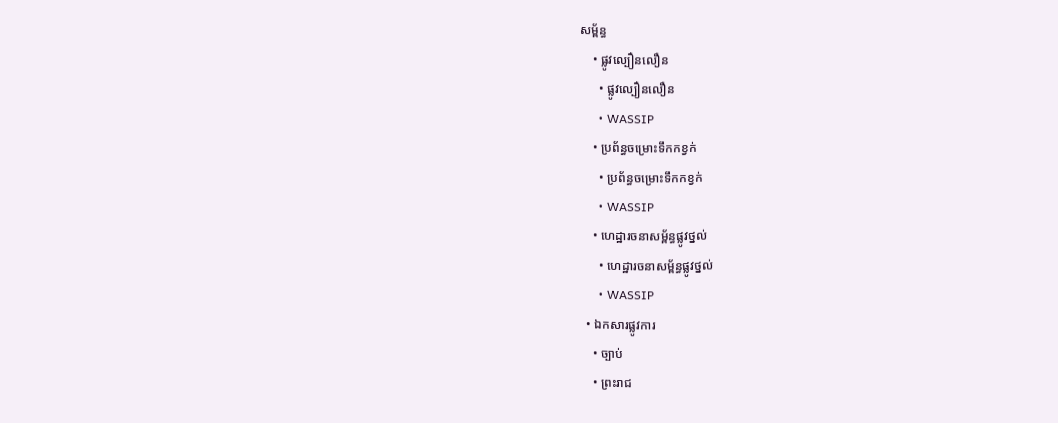សម្ព័ន្ធ
    • ផ្លូវល្បឿនលឿន
      • ផ្លូវល្បឿនលឿន
      • WASSIP
    • ប្រព័ន្ធចម្រោះទឹកកខ្វក់
      • ប្រព័ន្ធចម្រោះទឹកកខ្វក់
      • WASSIP
    • ហេដ្ឋារចនាសម្ព័ន្ធផ្លូវថ្នល់
      • ហេដ្ឋារចនាសម្ព័ន្ធផ្លូវថ្នល់
      • WASSIP
  • ឯកសារផ្លូវការ
    • ច្បាប់
    • ព្រះរាជ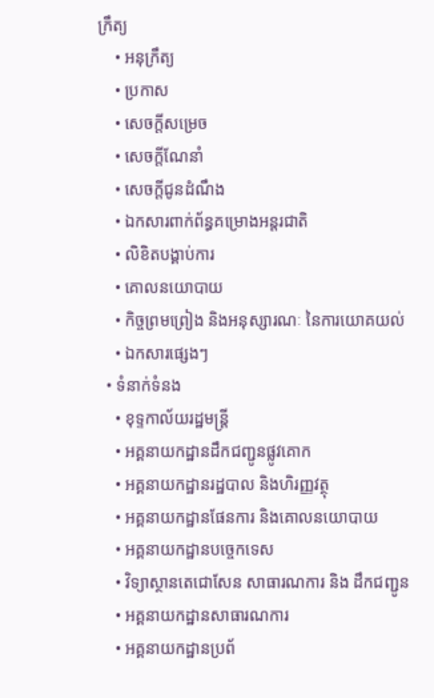ក្រឹត្យ
    • អនុក្រឹត្យ
    • ប្រកាស
    • សេចក្តីសម្រេច
    • សេចក្តីណែនាំ
    • សេចក្តីជូនដំណឹង
    • ឯកសារពាក់ព័ន្ធគម្រោងអន្តរជាតិ
    • លិខិតបង្គាប់ការ
    • គោលនយោបាយ
    • កិច្ចព្រមព្រៀង និងអនុស្សារណៈ នៃការយោគយល់
    • ឯកសារផ្សេងៗ
  • ទំនាក់ទំនង
    • ខុទ្ទកាល័យរដ្ឋមន្ដ្រី
    • អគ្គនាយកដ្ឋានដឹកជញ្ជូនផ្លូវគោក
    • អគ្គនាយកដ្ឋានរដ្ឋបាល និងហិរញ្ញវត្ថុ
    • អគ្គនាយកដ្ឋានផែនការ និងគោលនយោបាយ
    • អគ្គនាយកដ្ឋានបច្ចេកទេស
    • វិទ្យាស្ថានតេជោសែន សាធារណការ និង ដឹកជញ្ជូន
    • អគ្គនាយកដ្ឋានសាធារណការ
    • អគ្គនាយកដ្ឋានប្រព័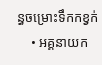ន្ធចម្រោះទឹកកខ្វក់
    • អគ្គនាយក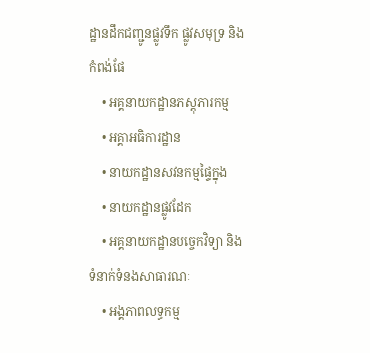ដ្ឋានដឹកជញ្ជូនផ្លូវទឹក ផ្លូវសមុទ្រ និងកំពង់ផែ
    • អគ្គនាយកដ្ឋានភស្តុភារកម្ម
    • អគ្គាអធិការដ្ឋាន
    • នាយកដ្ឋានសវនកម្មផ្ទៃក្នុង
    • នាយកដ្ឋានផ្លូវដែក
    • អគ្គនាយកដ្ឋានបច្ចេកវិទ្យា និងទំនាក់ទំនងសាធារណៈ
    • អង្គភាពលទ្ធកម្ម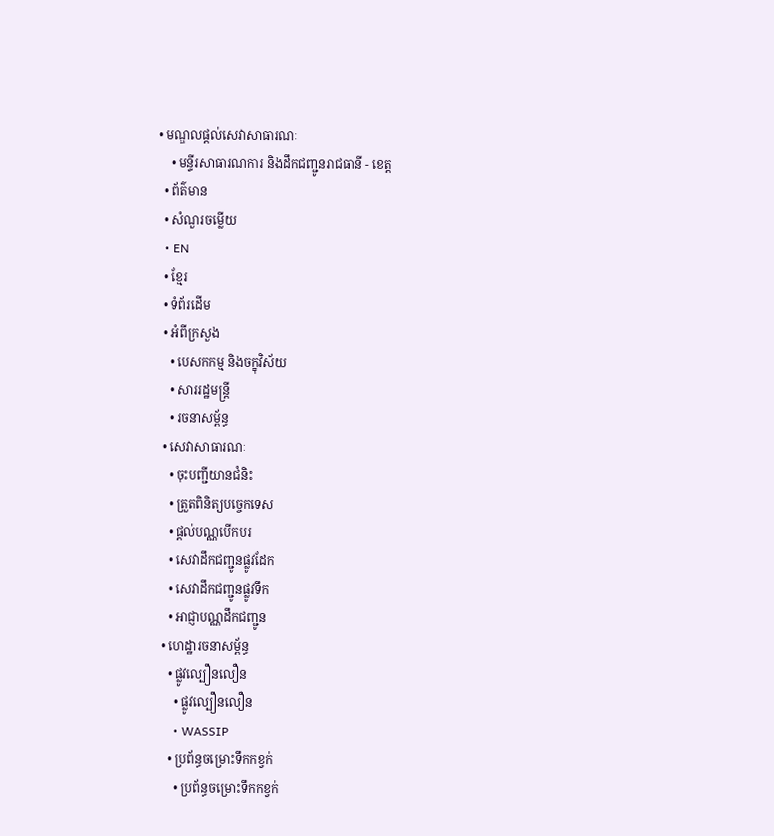• មណ្ឌលផ្ដល់សេវាសាធារណៈ
    • មន្ទីរសាធារណការ និងដឹកជញ្ជូនរាជធានី - ខេត្ត
  • ព័ត៌មាន
  • សំណួរចម្លើយ
  • EN
  • ខ្មែរ
  • ទំព័រដើម
  • អំពីក្រសួង
    • បេសកកម្ម និងចក្ខុវិស័យ
    • សាររដ្ឋមន្ត្រី
    • រចនាសម្ព័ន្ធ
  • សេវាសាធារណៈ
    • ចុះបញ្ជីយានជំនិះ
    • ត្រួតពិនិត្យបច្ចេកទេស
    • ផ្តល់បណ្ណបើកបរ
    • សេវាដឹកជញ្ជូនផ្លូវដែក
    • សេវាដឹកជញ្ជូនផ្លូវទឹក
    • អាជ្ញាបណ្ណដឹកជញ្ជូន
  • ហេដ្ឋារចនាសម្ព័ន្ធ
    • ផ្លូវល្បឿនលឿន
      • ផ្លូវល្បឿនលឿន
      • WASSIP
    • ប្រព័ន្ធចម្រោះទឹកកខ្វក់
      • ប្រព័ន្ធចម្រោះទឹកកខ្វក់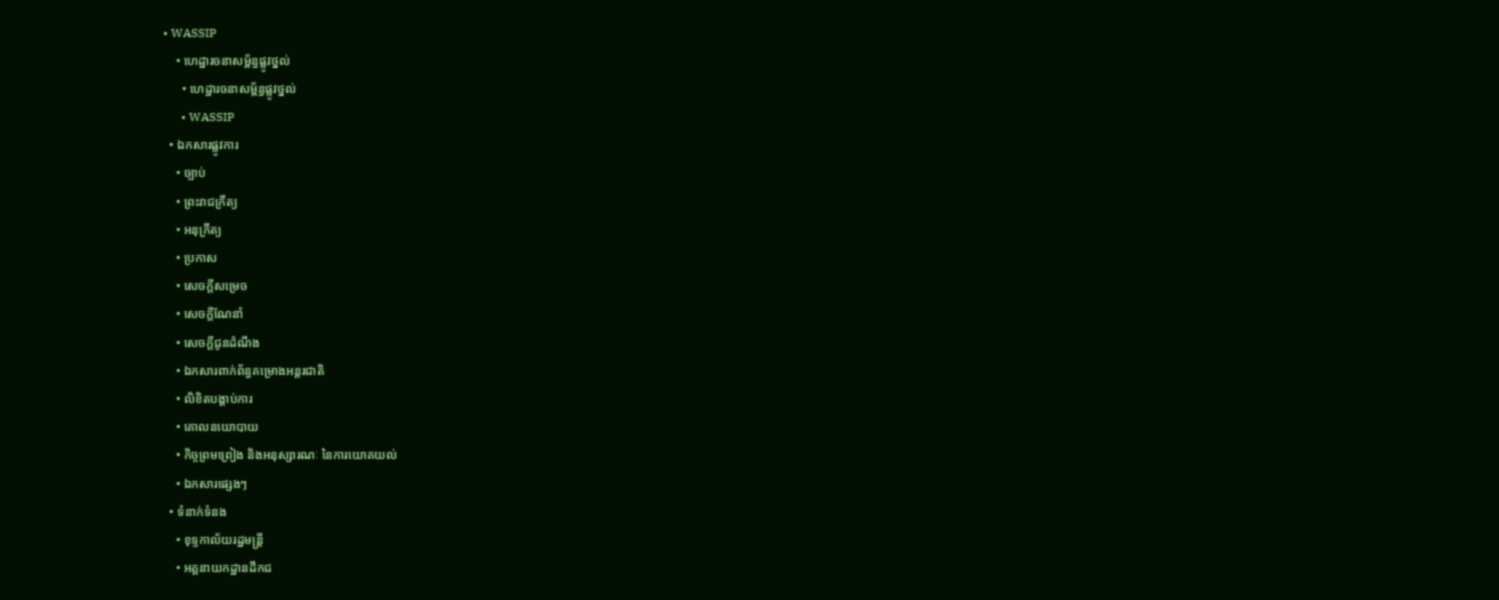• WASSIP
    • ហេដ្ឋារចនាសម្ព័ន្ធផ្លូវថ្នល់
      • ហេដ្ឋារចនាសម្ព័ន្ធផ្លូវថ្នល់
      • WASSIP
  • ឯកសារផ្លូវការ
    • ច្បាប់
    • ព្រះរាជក្រឹត្យ
    • អនុក្រឹត្យ
    • ប្រកាស
    • សេចក្តីសម្រេច
    • សេចក្តីណែនាំ
    • សេចក្តីជូនដំណឹង
    • ឯកសារពាក់ព័ន្ធគម្រោងអន្តរជាតិ
    • លិខិតបង្គាប់ការ
    • គោលនយោបាយ
    • កិច្ចព្រមព្រៀង និងអនុស្សារណៈ នៃការយោគយល់
    • ឯកសារផ្សេងៗ
  • ទំនាក់ទំនង
    • ខុទ្ទកាល័យរដ្ឋមន្ដ្រី
    • អគ្គនាយកដ្ឋានដឹកជ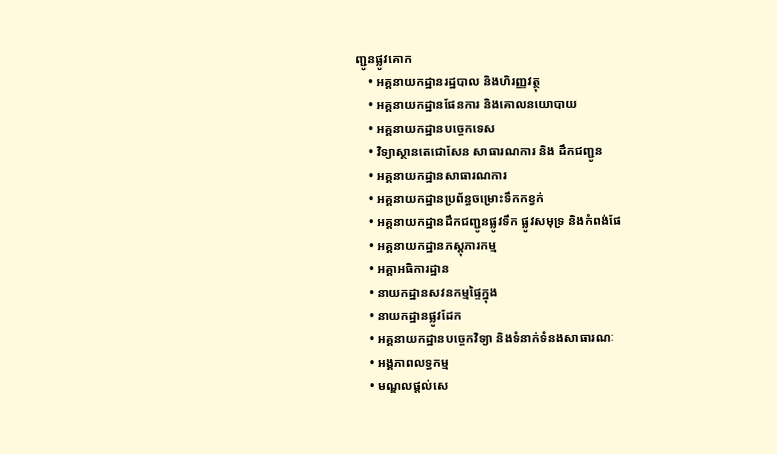ញ្ជូនផ្លូវគោក
    • អគ្គនាយកដ្ឋានរដ្ឋបាល និងហិរញ្ញវត្ថុ
    • អគ្គនាយកដ្ឋានផែនការ និងគោលនយោបាយ
    • អគ្គនាយកដ្ឋានបច្ចេកទេស
    • វិទ្យាស្ថានតេជោសែន សាធារណការ និង ដឹកជញ្ជូន
    • អគ្គនាយកដ្ឋានសាធារណការ
    • អគ្គនាយកដ្ឋានប្រព័ន្ធចម្រោះទឹកកខ្វក់
    • អគ្គនាយកដ្ឋានដឹកជញ្ជូនផ្លូវទឹក ផ្លូវសមុទ្រ និងកំពង់ផែ
    • អគ្គនាយកដ្ឋានភស្តុភារកម្ម
    • អគ្គាអធិការដ្ឋាន
    • នាយកដ្ឋានសវនកម្មផ្ទៃក្នុង
    • នាយកដ្ឋានផ្លូវដែក
    • អគ្គនាយកដ្ឋានបច្ចេកវិទ្យា និងទំនាក់ទំនងសាធារណៈ
    • អង្គភាពលទ្ធកម្ម
    • មណ្ឌលផ្ដល់សេ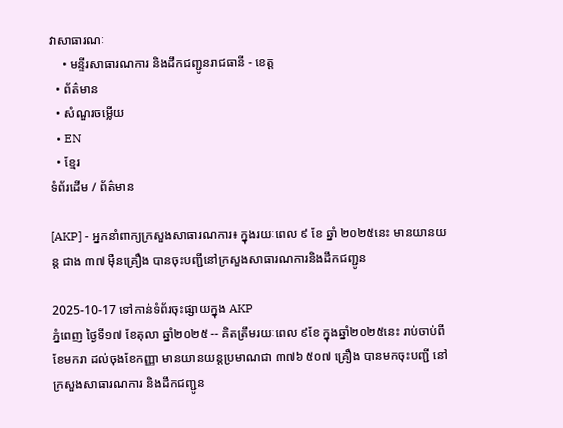វាសាធារណៈ
    • មន្ទីរសាធារណការ និងដឹកជញ្ជូនរាជធានី - ខេត្ត
  • ព័ត៌មាន
  • សំណួរចម្លើយ
  • EN
  • ខ្មែរ
ទំព័រដើម / ព័ត៌មាន

[AKP] - អ្នកនាំពាក្យក្រសួងសាធារណការ៖ ក្នុងរយៈពេល ៩ ខែ ឆ្នាំ ២០២៥នេះ មានយានយន្ត ជាង ៣៧ ម៉ឺនគ្រឿង បានចុះបញ្ជីនៅក្រសួងសាធារណការនិងដឹកជញ្ជូន

2025-10-17 ទៅកាន់ទំព័រចុះផ្សាយក្នុង AKP
ភ្នំពេញ ថ្ងៃទី១៧ ខែតុលា ឆ្នាំ២០២៥ -- គិតត្រឹមរយៈពេល ៩ខែ ក្នុងឆ្នាំ២០២៥នេះ រាប់ចាប់ពីខែមករា ដល់ចុងខែកញ្ញា មានយានយន្តប្រមាណជា ៣៧៦ ៥០៧ គ្រឿង បានមកចុះបញ្ជី នៅក្រសួងសាធារណការ និងដឹកជញ្ជូន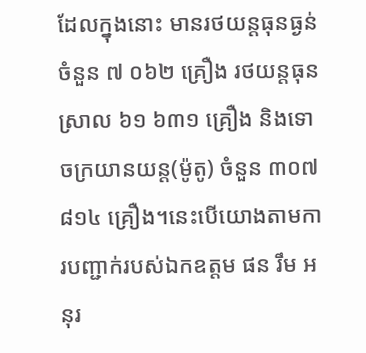ដែលក្នុងនោះ មានរថយន្តធុនធ្ងន់ចំនួន ៧ ០៦២ គ្រឿង រថយន្តធុនស្រាល ៦១ ៦៣១ គ្រឿង និងទោចក្រយានយន្ត(ម៉ូតូ) ចំនួន ៣០៧ ៨១៤ គ្រឿង។នេះបើយោងតាមការបញ្ជាក់របស់ឯកឧត្តម ផន រឹម អនុរ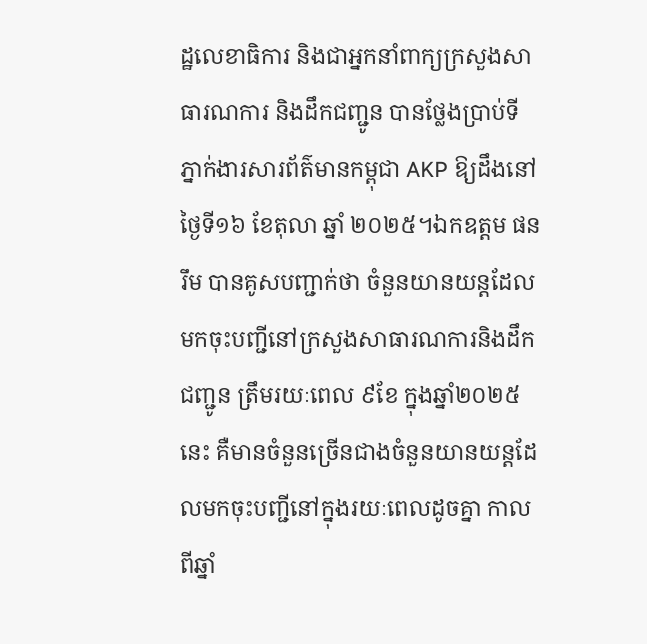ដ្ឋលេខាធិការ និងជាអ្នកនាំពាក្យក្រសួងសាធារណការ និងដឹកជញ្ជូន បានថ្លែងប្រាប់ទីភ្នាក់ងារសារព័ត៌មានកម្ពុជា AKP ឱ្យដឹងនៅថ្ងៃទី១៦ ខែតុលា ឆ្នាំ ២០២៥។ឯកឧត្តម ផន រឹម បានគូសបញ្ជាក់ថា ចំនួនយានយន្តដែលមកចុះបញ្ជីនៅក្រសួងសាធារណការនិងដឹកជញ្ជូន ត្រឹមរយៈពេល ៩ខែ ក្នុងឆ្នាំ២០២៥នេះ គឺមានចំនួនច្រើនជាងចំនួនយានយន្តដែលមកចុះបញ្ជីនៅក្នុងរយៈពេលដូចគ្នា កាលពីឆ្នាំ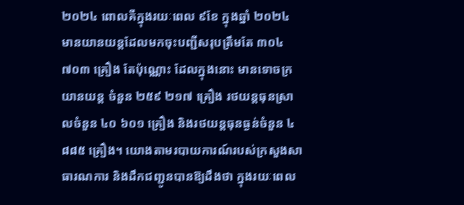២០២៤ ពោលគឺក្នុងរយៈពេល ៩ខែ ក្នុងឆ្នាំ ២០២៤ មានយានយន្តដែលមកចុះបញ្ជីសរុបត្រឹមតែ ៣០៤ ៧០៣ គ្រឿង តែប៉ុណ្ណោះ ដែលក្នុងនោះ មានទោចក្រយានយន្ត ចំនួន ២៥៩ ២១៧ គ្រឿង រថយន្តធុនស្រាលចំនួន ៤០ ៦០១ គ្រឿង និងរថយន្តធុនធ្ងន់ចំនួន ៤ ៨៨៥ គ្រឿង។ យោងតាមរបាយការណ៍របស់ក្រសួងសាធារណការ និងដឹកជញ្ជូនបានឱ្យដឹងថា ក្នុងរយៈពេល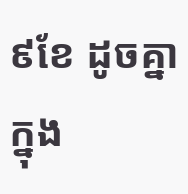៩ខែ ដូចគ្នា ក្នុង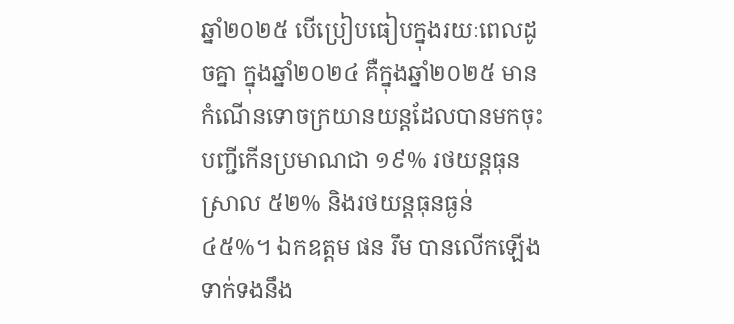ឆ្នាំ២០២៥ បើប្រៀបធៀបក្នុងរយៈពេលដូចគ្នា ក្នុងឆ្នាំ២០២៤ គឺក្នុងឆ្នាំ២០២៥ មានកំណើនទោចក្រយានយន្ដដែលបានមកចុះបញ្ជីកើនប្រមាណជា ១៩% រថយន្ដធុនស្រាល ៥២% និងរថយន្ដធុនធ្ងន់ ៤៥%។ ឯកឧត្តម ផន រឹម បានលើកឡើងទាក់ទងនឹង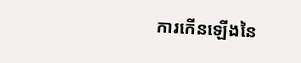ការកើនឡើងនៃ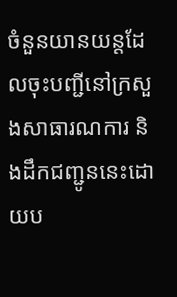ចំនួនយានយន្តដែលចុះបញ្ជីនៅក្រសួងសាធារណការ និងដឹកជញ្ជូននេះដោយប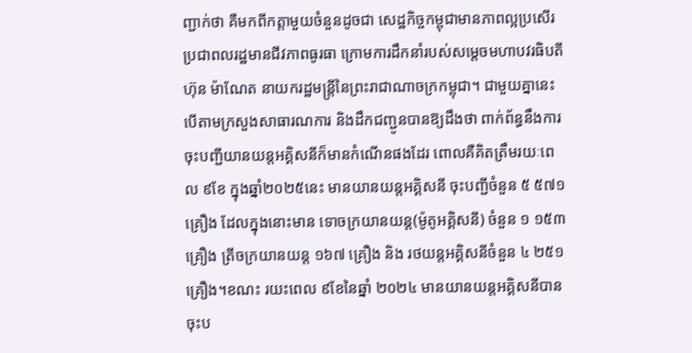ញ្ជាក់ថា គឺមកពីកត្តាមួយចំនួនដូចជា សេដ្ឋកិច្ចកម្ពុជាមានភាពល្អប្រសើរ ប្រជាពលរដ្ឋមានជីវភាពធូរធា ក្រោមការដឹកនាំរបស់សម្តេចមហាបវរធិបតី ហ៊ុន ម៉ាណែត នាយករដ្ឋមន្ត្រីនៃព្រះរាជាណាចក្រកម្ពុជា។ ជាមួយគ្នានេះ បើតាមក្រសួងសាធារណការ និងដឹកជញ្ជូនបានឱ្យដឹងថា ពាក់ព័ន្ធនឹងការចុះបញ្ជីយានយន្តអគ្គិសនីក៏មានកំណើនផងដែរ ពោលគឺគិតត្រឹមរយៈពេល ៩ខែ ក្នុងឆ្នាំ២០២៥នេះ មានយានយន្តអគ្គិសនី ចុះបញ្ជីចំនួន ៥ ៥៧១ គ្រឿង ដែលក្នុងនោះមាន ទោចក្រយានយន្ដ(ម៉ូតូអគ្គិសនី) ចំនួន ១ ១៥៣ គ្រឿង ត្រីចក្រយានយន្ត ១៦៧ គ្រឿង និង រថយន្តអគ្គិសនីចំនួន ៤ ២៥១ គ្រឿង។ខណះ រយះពេល ៩ខែនៃឆ្នាំ ២០២៤ មានយានយន្តអគ្គិសនីបានចុះប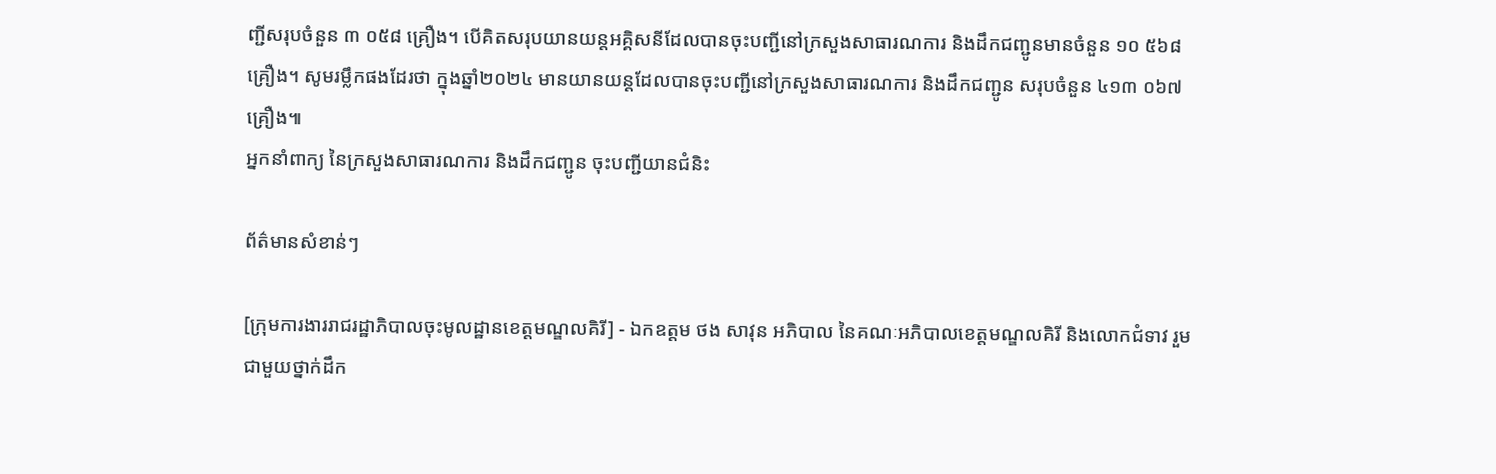ញ្ជីសរុបចំនួន ៣ ០៥៨ គ្រឿង។ បើគិតសរុបយានយន្តអគ្គិសនីដែលបានចុះបញ្ជីនៅក្រសួងសាធារណការ និងដឹកជញ្ជូនមានចំនួន ១០ ៥៦៨ គ្រឿង។ សូមរម្លឹកផងដែរថា ក្នុងឆ្នាំ២០២៤ មានយានយន្តដែលបានចុះបញ្ជីនៅក្រសួងសាធារណការ និងដឹកជញ្ជូន សរុបចំនួន ៤១៣ ០៦៧ គ្រឿង៕
អ្នកនាំពាក្យ នៃក្រសួងសាធារណការ និងដឹកជញ្ជូន ចុះបញ្ជីយានជំនិះ

ព័ត៌មានសំខាន់ៗ

[ក្រុមការងាររាជរដ្ឋាភិបាលចុះមូលដ្ឋានខេត្តមណ្ឌលគិរី] - ឯកឧត្តម ថង សាវុន អភិបាល នៃគណៈអភិបាលខេត្តមណ្ឌលគិរី និងលោកជំទាវ រួមជាមួយថ្នាក់ដឹក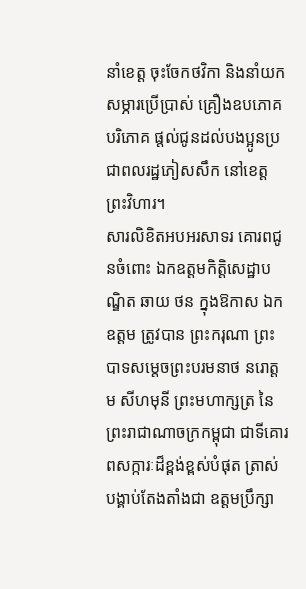នាំខេត្ត ចុះចែកថវិកា និងនាំយកសម្ភារប្រើប្រាស់ គ្រឿងឧបភោគបរិភោគ ផ្តល់ជូនដល់បងប្អូនប្រជាពលរដ្ឋភៀសសឹក នៅខេត្តព្រះវិហារ។
សារលិខិតអបអរសាទរ គោរពជូនចំពោះ ឯកឧត្តមកិត្តិសេដ្ឋាបណ្ឌិត ឆាយ ថន ក្នុងឱកាស ឯកឧត្តម ត្រូវបាន ព្រះករុណា ព្រះបាទសម្តេចព្រះបរមនាថ នរោត្តម សីហមុនី ព្រះមហាក្សត្រ នៃព្រះរាជាណាចក្រកម្ពុជា ជាទីគោរពសក្ការៈដ៏ខ្ពង់ខ្ពស់បំផុត ត្រាស់បង្គាប់តែងតាំងជា ឧត្តមប្រឹក្សា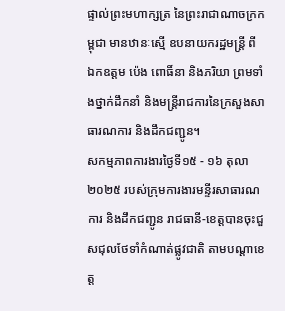ផ្ទាល់ព្រះមហាក្សត្រ នៃព្រះរាជាណាចក្រកម្ពុជា មានឋានៈស្មើ ឧបនាយករដ្ឋមន្ត្រី ពី ឯកឧត្តម ប៉េង ពោធិ៍នា និងភរិយា ព្រមទាំងថ្នាក់ដឹកនាំ និងមន្ត្រីរាជការនៃក្រសួងសាធារណការ និងដឹកជញ្ជូន។
សកម្មភាពការងារថ្ងៃទី១៥ - ១៦ តុលា ២០២៥ របស់ក្រុមការងារមន្ទីរសាធារណការ និងដឹកជញ្ជូន រាជធានី-ខេត្តបានចុះជួសជុលថែទាំកំណាត់ផ្លូវជាតិ តាមបណ្ដាខេត្ត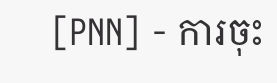[PNN] - ការចុះ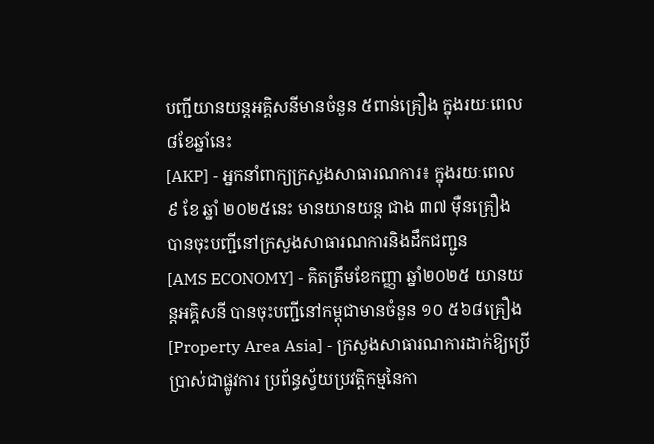បញ្ជីយានយន្តអគ្គិសនីមានចំនួន ៥ពាន់គ្រឿង ក្នុងរយៈពេល៨ខែឆ្នាំនេះ
[AKP] - អ្នកនាំពាក្យក្រសួងសាធារណការ៖ ក្នុងរយៈពេល ៩ ខែ ឆ្នាំ ២០២៥នេះ មានយានយន្ត ជាង ៣៧ ម៉ឺនគ្រឿង បានចុះបញ្ជីនៅក្រសួងសាធារណការនិងដឹកជញ្ជូន
[AMS ECONOMY] - គិតត្រឹមខែកញ្ញា ឆ្នាំ២០២៥ យានយន្តអគ្គិសនី បានចុះបញ្ជីនៅកម្ពុជាមានចំនួន ១០ ៥៦៨គ្រឿង
[Property Area Asia] - ក្រសួងសាធារណការដាក់ឱ្យប្រើប្រាស់ជាផ្លូវការ ប្រព័ន្ធស្វ័យប្រវត្តិកម្មនៃកា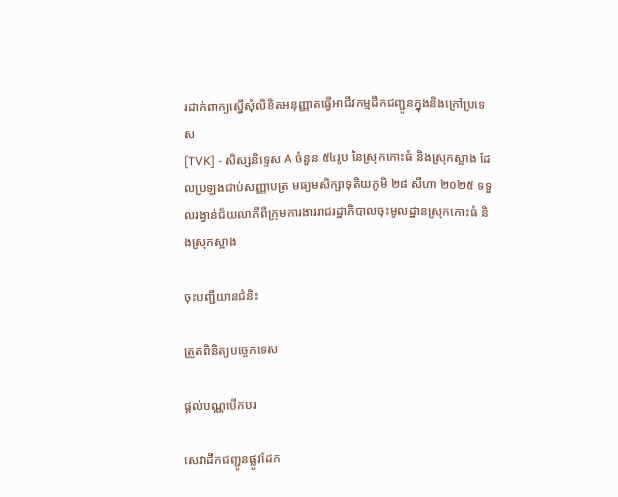រដាក់ពាក្យស្នើសុំលិខិតអនុញ្ញាតធ្វើអាជីវកម្មដឹកជញ្ជូនក្នុងនិងក្រៅប្រទេស
[TVK] - សិស្សនិទ្ទេស A ចំនួន ៥៤រូប នៃស្រុកកោះធំ និងស្រុកស្អាង ដែលប្រឡងជាប់សញ្ញាបត្រ មធ្យមសិក្សាទុតិយភូមិ ២៨ សីហា ២០២៥ ទទួលរង្វាន់ជ័យលាភីពីក្រុមការងាររាជរដ្ឋាភិបាលចុះមូលដ្ឋានស្រុកកោះធំ និងស្រុកស្អាង

ចុះបញ្ជីយានជំនិះ

ត្រួតពិនិត្យបច្ចេកទេស

ផ្តល់បណ្ណបើកបរ

សេវាដឹកជញ្ជូនផ្លូវដែក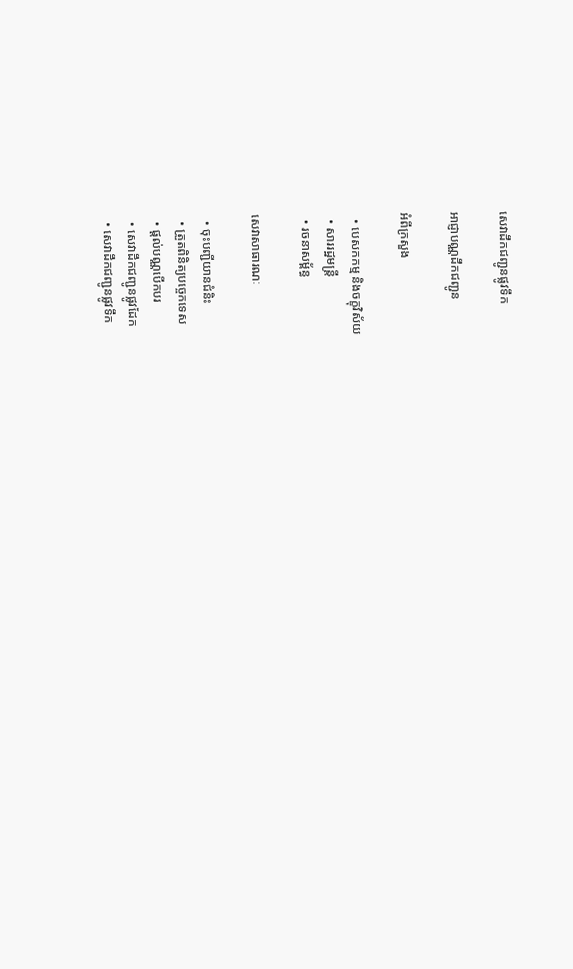សេវាដឹកជញ្ជូនផ្លូវទឹក

អាជ្ញាបណ្ណដឹកជញ្ជូន

អំពីក្រសួង

  • បេសកកម្ម និងចក្ខុវិស័យ
  • សាររដ្ឋមន្ត្រី
  • រចនាសម្ព័ន្ធ

សេវាសាធារណៈ

  • ចុះបញ្ជីយានជំនិះ
  • ត្រួតពិនិត្យបច្ចេកទេស
  • ផ្តល់បណ្ណបើកបរ
  • សេវាដឹកជញ្ជូនផ្លូវដែក
  • សេវាដឹកជញ្ជូនផ្លូវទឹក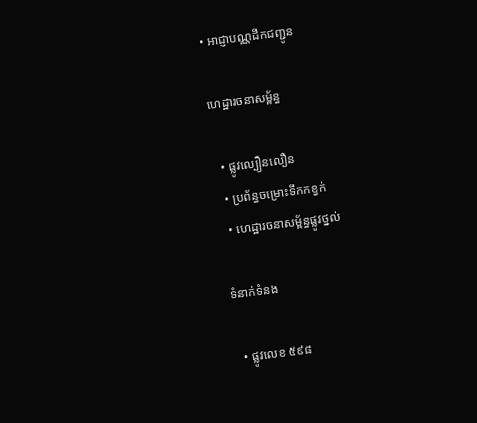• អាជ្ញាបណ្ណដឹកជញ្ជូន

ហេដ្ឋារចនាសម្ព័ន្ធ

  • ផ្លូវល្បឿនលឿន
  • ប្រព័ន្ធចម្រោះទឹកកខ្វក់
  • ហេដ្ឋារចនាសម្ព័ន្ធផ្លូវថ្នល់

ទំនាក់ទំនង

  • ផ្លូវលេខ ៥៩៨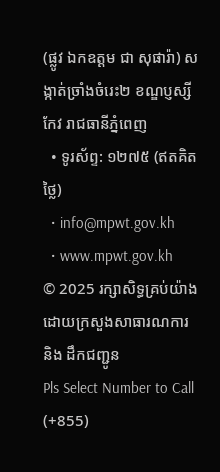(ផ្លូវ ឯកឧត្ដម ជា សុផារ៉ា) សង្កាត់ច្រាំងចំរេះ២ ខណ្ឌប្ញស្សីកែវ រាជធានីភ្នំពេញ
  • ទូរស័ព្ទ: ១២៧៥ (ឥតគិតថ្លៃ)
  • info@mpwt.gov.kh
  • www.mpwt.gov.kh
© 2025 រក្សាសិទ្ធគ្រប់យ៉ាងដោយក្រសួងសាធារណការ និង ដឹកជញ្ជូន
Pls Select Number to Call
(+855)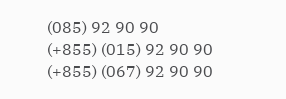(085) 92 90 90
(+855) (015) 92 90 90
(+855) (067) 92 90 90